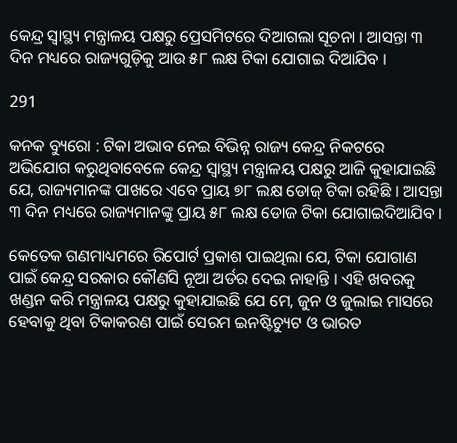କେନ୍ଦ୍ର ସ୍ବାସ୍ଥ୍ୟ ମନ୍ତ୍ରାଳୟ ପକ୍ଷରୁ ପ୍ରେସମିଟରେ ଦିଆଗଲା ସୂଚନା । ଆସନ୍ତା ୩ ଦିନ ମଧ୍ୟରେ ରାଜ୍ୟଗୁଡ଼ିକୁ ଆଉ ୫୮ ଲକ୍ଷ ଟିକା ଯୋଗାଇ ଦିଆଯିବ ।

291

କନକ ବ୍ୟୁରୋ : ଟିକା ଅଭାବ ନେଇ ବିଭିନ୍ନ ରାଜ୍ୟ କେନ୍ଦ୍ର ନିକଟରେ ଅଭିଯୋଗ କରୁଥିବାବେଳେ କେନ୍ଦ୍ର ସ୍ବାସ୍ଥ୍ୟ ମନ୍ତ୍ରାଳୟ ପକ୍ଷରୁ ଆଜି କୁହାଯାଇଛି ଯେ, ରାଜ୍ୟମାନଙ୍କ ପାଖରେ ଏବେ ପ୍ରାୟ ୭୮ ଲକ୍ଷ ଡୋଜ୍ ଟିକା ରହିଛି । ଆସନ୍ତା ୩ ଦିନ ମଧ୍ୟରେ ରାଜ୍ୟମାନଙ୍କୁ ପ୍ରାୟ ୫୮ ଲକ୍ଷ ଡୋଜ ଟିକା ଯୋଗାଇଦିଆଯିବ ।

କେତେକ ଗଣମାଧ୍ୟମରେ ରିପୋର୍ଟ ପ୍ରକାଶ ପାଇଥିଲା ଯେ, ଟିକା ଯୋଗାଣ ପାଇଁ କେନ୍ଦ୍ର ସରକାର କୌଣସି ନୂଆ ଅର୍ଡର ଦେଇ ନାହାନ୍ତି । ଏହି ଖବରକୁ ଖଣ୍ଡନ କରି ମନ୍ତ୍ରାଳୟ ପକ୍ଷରୁ କୁହାଯାଇଛି ଯେ ମେ, ଜୁନ ଓ ଜୁଲାଇ ମାସରେ ହେବାକୁ ଥିବା ଟିକାକରଣ ପାଇଁ ସେରମ ଇନଷ୍ଟିଚ୍ୟୁଟ ଓ ଭାରତ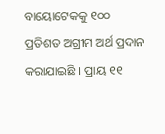ବାୟୋଟେକକୁ ୧୦୦ ପ୍ରତିଶତ ଅଗ୍ରୀମ ଅର୍ଥ ପ୍ରଦାନ କରାଯାଇଛି । ପ୍ରାୟ ୧୧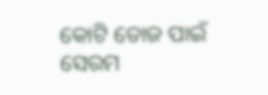କୋଟି ଡୋଜ ପାଇଁ ସେରମ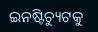ଇନଷ୍ଟିଚ୍ୟୁଟକୁ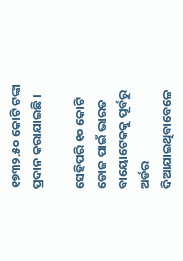୧୭୩୨.୫୦ କୋଟି ଟଙ୍କା ପ୍ରଦାନ କରାଯାଇଛି ।

ସେହିପରି ୧୦ କୋଟି ଡୋଜ ପାଇଁ ଭାରତ ବାୟୋଟେକକୁ ପୂର୍ବରୁ ଅର୍ଡର ଦିଆଯାଇଥିବାବେଳେ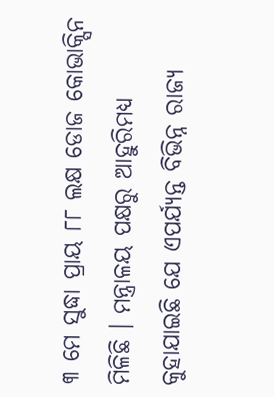୩ ମେ ସୁଦ୍ଧା ପ୍ରାୟ ୮୮ ଲକ୍ଷ ଡୋଜ କୋଭାକ୍ସିନ ମିଳିଛି । ମନ୍ତ୍ରାଳୟ ପକ୍ଷରୁ ଆହୁରିମଧ୍ୟ କୁହାଯାଇଛି ଯେ ଏପର୍ଯ୍ୟନ୍ତ ବିଭିନ୍ନ ରାଜ୍ୟ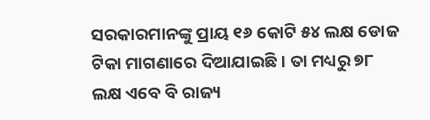ସରକାରମାନଙ୍କୁ ପ୍ରାୟ ୧୬ କୋଟି ୫୪ ଲକ୍ଷ ଡୋଜ ଟିକା ମାଗଣାରେ ଦିଆଯାଇଛି । ତା ମଧ୍ୟରୁ ୭୮ ଲକ୍ଷ ଏବେ ବି ରାଜ୍ୟ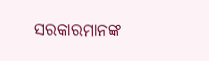ସରକାରମାନଙ୍କ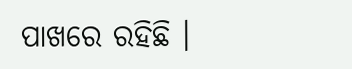ପାଖରେ ରହିଛି ।